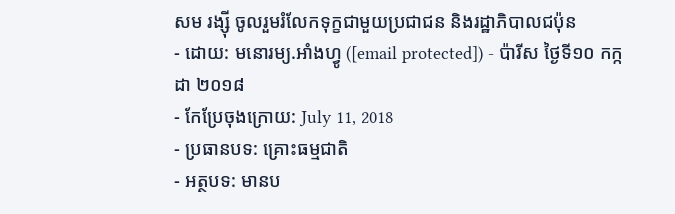សម រង្ស៊ី ចូលរួមរំលែកទុក្ខជាមួយប្រជាជន និងរដ្ឋាភិបាលជប៉ុន
- ដោយ: មនោរម្យ.អាំងហ្វូ ([email protected]) - ប៉ារីស ថ្ងៃទី១០ កក្កដា ២០១៨
- កែប្រែចុងក្រោយ: July 11, 2018
- ប្រធានបទ: គ្រោះធម្មជាតិ
- អត្ថបទ: មានប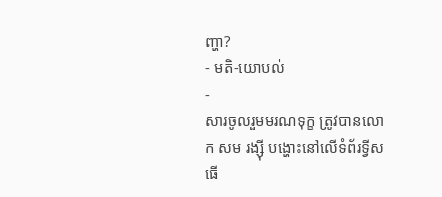ញ្ហា?
- មតិ-យោបល់
-
សារចូលរួមមរណទុក្ខ ត្រូវបានលោក សម រង្ស៊ី បង្ហោះនៅលើទំព័រទ្វីសធើ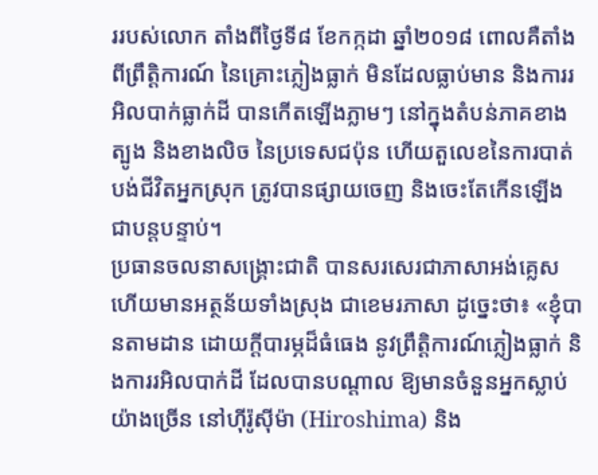ររបស់លោក តាំងពីថ្ងៃទី៨ ខែកក្កដា ឆ្នាំ២០១៨ ពោលគឺតាំងពីព្រឹត្តិការណ៍ នៃគ្រោះភ្លៀងធ្លាក់ មិនដែលធ្លាប់មាន និងការរអិលបាក់ធ្លាក់ដី បានកើតឡើងភ្លាមៗ នៅក្នុងតំបន់ភាគខាងត្បូង និងខាងលិច នៃប្រទេសជប៉ុន ហើយតួលេខនៃការបាត់បង់ជីវិតអ្នកស្រុក ត្រូវបានផ្សាយចេញ និងចេះតែកើនឡើង ជាបន្តបន្ទាប់។
ប្រធានចលនាសង្គ្រោះជាតិ បានសរសេរជាភាសាអង់គ្លេស ហើយមានអត្ថន័យទាំងស្រុង ជាខេមរភាសា ដូច្នេះថា៖ «ខ្ញុំបានតាមដាន ដោយក្ដីបារម្ភដ៏ធំធេង នូវព្រឹត្តិការណ៍ភ្លៀងធ្លាក់ និងការរអិលបាក់ដី ដែលបានបណ្តាល ឱ្យមានចំនួនអ្នកស្លាប់យ៉ាងច្រើន នៅហ៊ីរ៉ូស៊ីម៉ា (Hiroshima) និង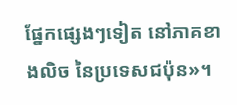ផ្នែកផ្សេងៗទៀត នៅភាគខាងលិច នៃប្រទេសជប៉ុន»។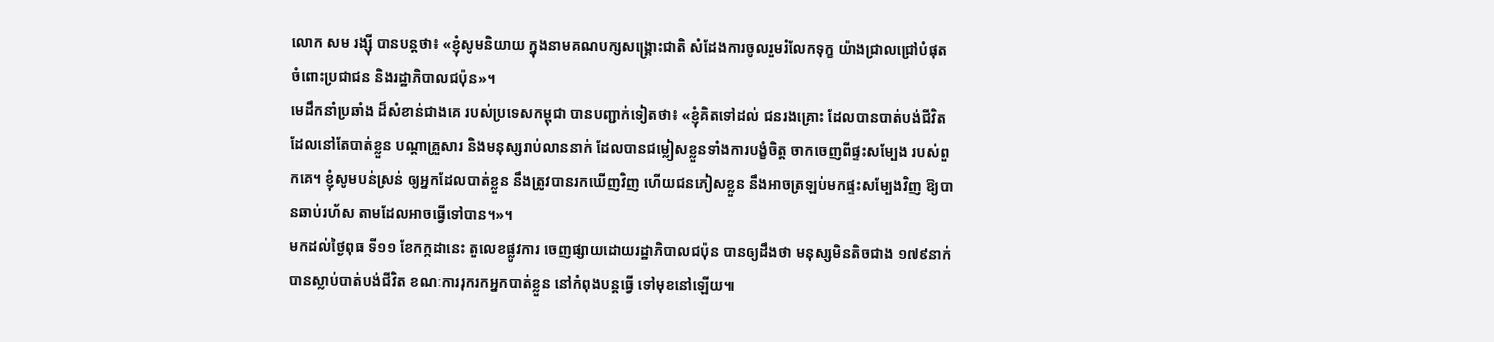លោក សម រង្ស៊ី បានបន្តថា៖ «ខ្ញុំសូមនិយាយ ក្នុងនាមគណបក្សសង្គ្រោះជាតិ សំដែងការចូលរួមរំលែកទុក្ខ យ៉ាងជ្រាលជ្រៅបំផុត ចំពោះប្រជាជន និងរដ្ឋាភិបាលជប៉ុន»។
មេដឹកនាំប្រឆាំង ដ៏សំខាន់ជាងគេ របស់ប្រទេសកម្ពុជា បានបញ្ជាក់ទៀតថា៖ «ខ្ញុំគិតទៅដល់ ជនរងគ្រោះ ដែលបានបាត់បង់ជីវិត ដែលនៅតែបាត់ខ្លួន បណ្ដាគ្រួសារ និងមនុស្សរាប់លាននាក់ ដែលបានជម្លៀសខ្លួនទាំងការបង្ខំចិត្ត ចាកចេញពីផ្ទះសម្បែង របស់ពួកគេ។ ខ្ញុំសូមបន់ស្រន់ ឲ្យអ្នកដែលបាត់ខ្លួន នឹងត្រូវបានរកឃើញវិញ ហើយជនភៀសខ្លួន នឹងអាចត្រឡប់មកផ្ទះសម្បែងវិញ ឱ្យបានឆាប់រហ័ស តាមដែលអាចធ្វើទៅបាន។»។
មកដល់ថ្ងៃពុធ ទី១១ ខែកក្កដានេះ តួលេខផ្លូវការ ចេញផ្សាយដោយរដ្ឋាភិបាលជប៉ុន បានឲ្យដឹងថា មនុស្សមិនតិចជាង ១៧៩នាក់ បានស្លាប់បាត់បង់ជីវិត ខណៈការរុករកអ្នកបាត់ខ្លួន នៅកំពុងបន្តធ្វើ ទៅមុខនៅឡើយ៕